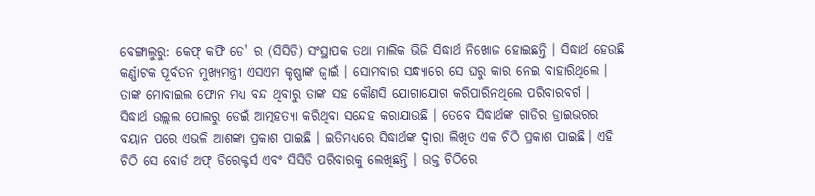ବେଙ୍ଗାଲୁରୁ: କେଫ୍ କଫି ଡେ' ର (ସିସିଡି) ସଂସ୍ଥାପକ ତଥା ମାଲିକ ଭିଜି ସିଦ୍ଧାର୍ଥ ନିଖୋଜ ହୋଇଛନ୍ତି । ସିଦ୍ଧାର୍ଥ ହେଉଛି କର୍ଣ୍ଣାଟକ ପୂର୍ବତନ ମୁଖ୍ୟମନ୍ତ୍ରୀ ଏସଏମ କୃଷ୍ଣାଙ୍କ ଜ୍ବାଇଁ । ସୋମବାର ସନ୍ଧ୍ୟାରେ ସେ ଘରୁ କାର ନେଇ ବାହାରିଥିଲେ । ତାଙ୍କ ମୋବାଇଲ ଫୋନ ମଧ୍ୟ ବନ୍ଦ ଥିବାରୁ ତାଙ୍କ ସହ କୌଣସି ଯୋଗାଯୋଗ କରିପାରିନଥିଲେ ପରିବାରବର୍ଗ ।
ସିଦ୍ଧାର୍ଥ ଉଲ୍ଲଲ ପୋଲରୁ ଡେଇଁ ଆତ୍ମହତ୍ୟା କରିଥିବା ସନ୍ଦେହ କରାଯାଉଛି । ତେବେ ସିଦ୍ଧାର୍ଥଙ୍କ ଗାଡିର ଡ୍ରାଇଭରର ବୟାନ ପରେ ଏଭଳି ଆଶଙ୍କା ପ୍ରକାଶ ପାଇଛି । ଇତିମଧ୍ୟରେ ସିଦ୍ଧାର୍ଥଙ୍କ ଦ୍ବାରା ଲିଖିତ ଏକ ଚିଠି ପ୍ରକାଶ ପାଇଛି। ଏହି ଚିଠି ସେ ବୋର୍ଡ ଅଫ୍ ଡିରେକ୍ଟର୍ସ ଏବଂ ସିସିଡି ପରିବାରକୁ ଲେଖିଛନ୍ତି । ଉକ୍ତ ଚିଠିରେ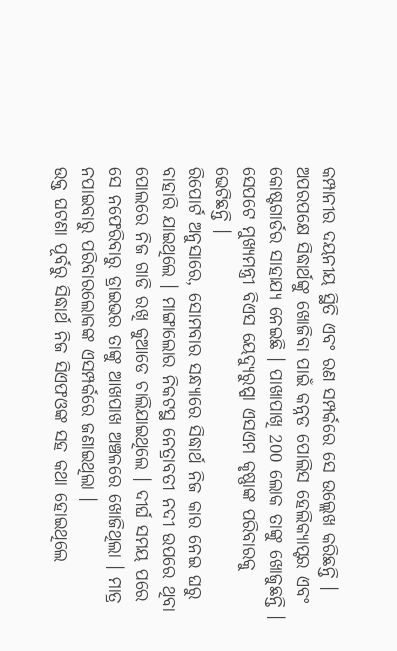କମ୍ପାନୀର ଦୟନୀୟ ସ୍ଥିତି ଏବଂ ରଣ ସମ୍ପର୍କରେ ସେ ଉଲ୍ଲେଖ କରିଛନ୍ତି ।
ଅପରପକ୍ଷେ ସିଦ୍ଧାର୍ଥଙ୍କୁ ଖୋଜିବା ପାଇଁ କନ୍ନଡ ପୋଲିସ ହେଲିକ୍ୟାପ୍ଟର ଏବଂ କୋଷ୍ଟଗାର୍ଡର ସାହାଯ୍ୟ ନେଇଛି । ପାଖାପାଖି 200 ଲୋକ ତାଙ୍କୁ ଖୋଜୁଛନ୍ତି । ସେପଟେ ମୁଖ୍ୟମନ୍ତ୍ରୀ ବିଏସ ୟେଦ୍ୟୁରୁପ୍ପା ଏସଏମ କୃଷ୍ଣାଙ୍କ ପରିବାରକୁ ଭେଟିଛନ୍ତି ।
ରିପୋର୍ଟ ଅନୁସାରେ, ସୋମବାର ସନ୍ଧ୍ୟାରେ ସିଦ୍ଧାର୍ଥ ନିଜ କାର ନେଇ ଘରୁ ବାହାରି ଯାଇଥିଲେ । ମାଙ୍ଗାଲୋର ନିକଟସ୍ଥ ନେତ୍ରାବତୀ ନଦୀ ଉପରେ ଥିବା ପୋଲରେ ନିଜ ଗାଡି ରଖି କୁଆଡେ ଚାଲିଯାଇଥିଲେ । ଦୀର୍ଘ ସମୟ ପରେ ସେ ନଫେରିବାରୁ ଡ୍ରାଇଭର ତାଙ୍କୁ ଆଖପାଖ ଅଞ୍ଚଳରେ ଖୋଜିଥିଲା । ମାତ୍ର ନପାଇବାରୁ ପରିବାରଲୋକଙ୍କ ଏସମ୍ପର୍କରେ ଜଣାଇଥିଲା ।
ଉକ୍ତ ଘଟଣା ପୂର୍ବରୁ ସିଦ୍ଧାର୍ଥ ନିଜ ସିଏଫଓଙ୍କ ସହ କଥା ହୋଇଥିଲେ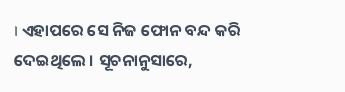। ଏହାପରେ ସେ ନିଜ ଫୋନ ବନ୍ଦ କରି ଦେଇଥିଲେ । ସୂଚନାନୁସାରେ,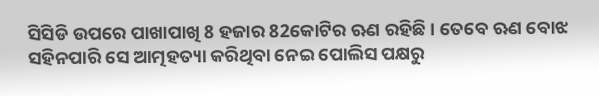ସିସିଡି ଉପରେ ପାଖାପାଖି 8 ହଜାର 82କୋଟିର ଋଣ ରହିଛି । ତେବେ ଋଣ ବୋଝ ସହିନପାରି ସେ ଆତ୍ମହତ୍ୟା କରିଥିବା ନେଇ ପୋଲିସ ପକ୍ଷରୁ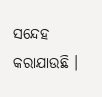ସନ୍ଦେହ କରାଯାଉଛି ।